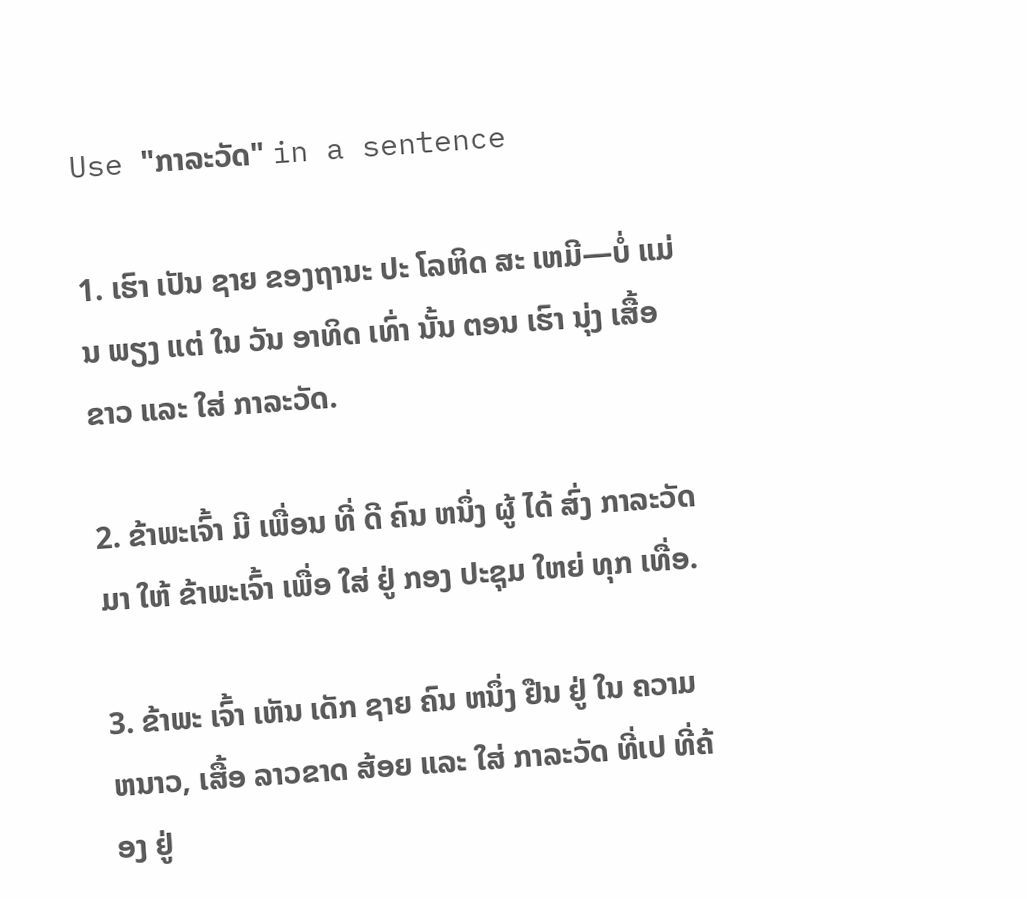Use "ກາລະວັດ" in a sentence

1. ເຮົາ ເປັນ ຊາຍ ຂອງຖານະ ປະ ໂລຫິດ ສະ ເຫມີ—ບໍ່ ແມ່ນ ພຽງ ແຕ່ ໃນ ວັນ ອາທິດ ເທົ່າ ນັ້ນ ຕອນ ເຮົາ ນຸ່ງ ເສື້ອ ຂາວ ແລະ ໃສ່ ກາລະວັດ.

2. ຂ້າພະເຈົ້າ ມີ ເພື່ອນ ທີ່ ດີ ຄົນ ຫນຶ່ງ ຜູ້ ໄດ້ ສົ່ງ ກາລະວັດ ມາ ໃຫ້ ຂ້າພະເຈົ້າ ເພື່ອ ໃສ່ ຢູ່ ກອງ ປະຊຸມ ໃຫຍ່ ທຸກ ເທື່ອ.

3. ຂ້າພະ ເຈົ້າ ເຫັນ ເດັກ ຊາຍ ຄົນ ຫນຶ່ງ ຢືນ ຢູ່ ໃນ ຄວາມ ຫນາວ, ເສື້ອ ລາວຂາດ ສ້ອຍ ແລະ ໃສ່ ກາລະວັດ ທີ່ເປ ທີ່ຄ້ອງ ຢູ່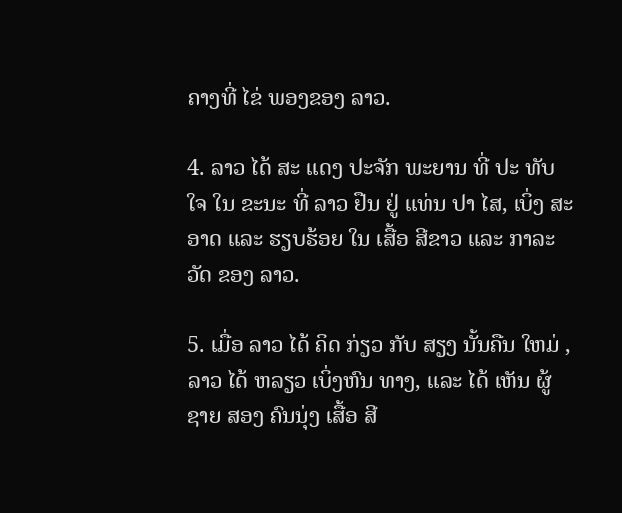ຄາງທີ່ ໄຂ່ ພອງຂອງ ລາວ.

4. ລາວ ໄດ້ ສະ ແດງ ປະຈັກ ພະຍານ ທີ່ ປະ ທັບ ໃຈ ໃນ ຂະນະ ທີ່ ລາວ ຢືນ ຢູ່ ແທ່ນ ປາ ໄສ, ເບິ່ງ ສະອາດ ແລະ ຮຽບຮ້ອຍ ໃນ ເສື້ອ ສີຂາວ ແລະ ກາລະວັດ ຂອງ ລາວ.

5. ເມື່ອ ລາວ ໄດ້ ຄິດ ກ່ຽວ ກັບ ສຽງ ນັ້ນຄືນ ໃຫມ່ , ລາວ ໄດ້ ຫລຽວ ເບິ່ງຫົນ ທາງ, ແລະ ໄດ້ ເຫັນ ຜູ້ ຊາຍ ສອງ ຄົນນຸ່ງ ເສື້ອ ສີ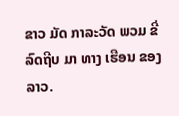ຂາວ ມັດ ກາລະວັດ ພວມ ຂີ່ ລົດຖີບ ມາ ທາງ ເຮືອນ ຂອງລາວ.